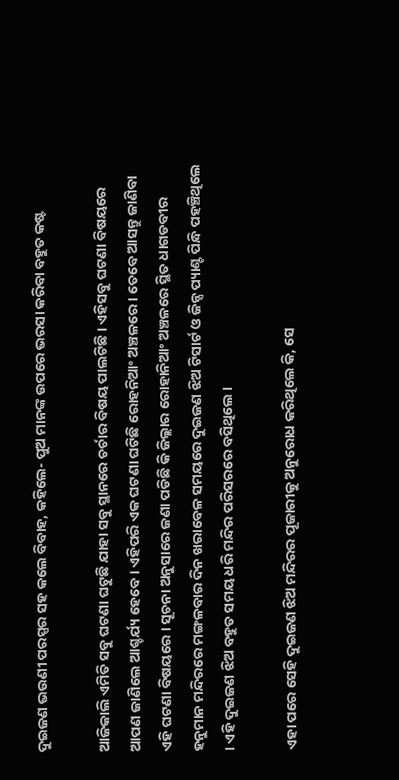ଦୁଇଜଣ ଭଉଣୀ ପରସ୍ପର ସହ କଲେ ବିବାହ, କହିଲେ- ପୁଅ ମାନଙ୍କ ଉପରେ ଭରସା କରିବା ବହୁତ କଷ୍ଟ

ଆଜିକାଲି ଏମିତି ସବୁ ଘଟଣା ଘଟୁଛି ଯାହା ସବୁ ସ୍ଥାନରେ ଚର୍ଚାର ବିଷୟ ପାଲଟିଛି । ଏହିସବୁ ଘଟଣା ବିଷୟରେ ଆପଣ ଜାଣିଲେ ଆଶ୍ଚର୍ଯ୍ୟ ହେବେ । ଏହିପରି ଏକ ଘଟଣା ଘଟିଛି ରୋହନିଆଂ ଅଞ୍ଚଳରେ । ତେବେ ଆସନ୍ତୁ ଜାଣିବା ଏହି ଘଟଣା ବିଷୟରେ । ସୂଚନା ଅନୁସାରେ ଜଣା ପଡିଛି କି ଜିଲ୍ଲାର ରୋହାନିଆଂ ଅଞ୍ଚଳରେ ସ୍ଥିତ ଧାଗଡବୀର ହନୁମାନ ମନ୍ଦିରରେ ମଙ୍ଗଳବାର ଦିନ ଖରାବେଳ ସମୟରେ ଦୁଇଜଣ ଝିଅ ଟିସାର୍ଟ ଓ ଜିନ୍ସ ପ୍ୟାଣ୍ଟ ପିନ୍ଧି ପହଞ୍ଚିଥିଲେ । ଏହି ଦୁଇଜଣ ଝିଅ ବହୁତ ସମୟ ଧରି ମନ୍ଦିର ପରିସରରେ ବସିଥିଲେ ।

ଏହା ପରେ ସେହି ଦୁଇଜଣ ଝିଅ ମନ୍ଦିରର ପୂଜାରୀକୁ ଅନୁରୋଧ କରିଥିଲେ କି, ସେ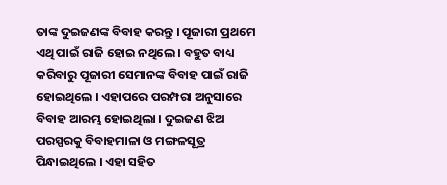ତାଙ୍କ ଦୁଇଜଣଙ୍କ ବିବାହ କରନ୍ତୁ । ପୂଜାରୀ ପ୍ରଥମେ ଏଥି ପାଇଁ ରାଜି ହୋଇ ନଥିଲେ । ବହୁତ ବାଧ୍ୟ କରିବାରୁ ପୂଜାରୀ ସେମାନଙ୍କ ବିବାହ ପାଇଁ ରାଜି ହୋଇଥିଲେ । ଏହାପରେ ପରମ୍ପରା ଅନୁସାରେ ବିବାହ ଆରମ୍ଭ ହୋଇଥିଲା । ଦୁଇଜଣ ଝିଅ ପରସ୍ପରକୁ ବିବାହମାଳା ଓ ମଙ୍ଗଳସୂତ୍ର ପିନ୍ଧାଇଥିଲେ । ଏହା ସହିତ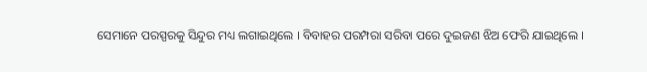ସେମାନେ ପରସ୍ପରକୁ ସିନ୍ଦୁର ମଧ୍ୟ ଲଗାଇଥିଲେ । ବିବାହର ପରମ୍ପରା ସରିବା ପରେ ଦୁଇଜଣ ଝିଅ ଫେରି ଯାଇଥିଲେ ।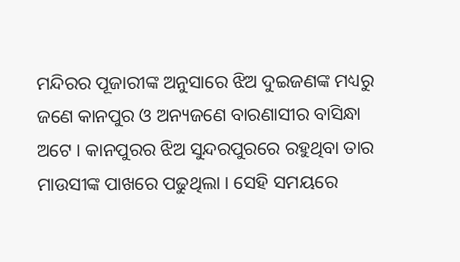ମନ୍ଦିରର ପୂଜାରୀଙ୍କ ଅନୁସାରେ ଝିଅ ଦୁଇଜଣଙ୍କ ମଧ୍ୟରୁ ଜଣେ କାନପୁର ଓ ଅନ୍ୟଜଣେ ବାରଣାସୀର ବାସିନ୍ଧା ଅଟେ । କାନପୁରର ଝିଅ ସୁନ୍ଦରପୁରରେ ରହୁଥିବା ତାର ମାଉସୀଙ୍କ ପାଖରେ ପଢୁଥିଲା । ସେହି ସମୟରେ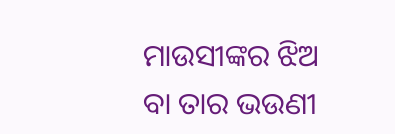ମାଉସୀଙ୍କର ଝିଅ ବା ତାର ଭଉଣୀ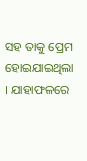ସହ ତାକୁ ପ୍ରେମ ହୋଇଯାଇଥିଲା । ଯାହାଫଳରେ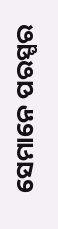ସେମାନେ ପରସ୍ପର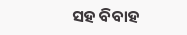ସହ ବିବାହ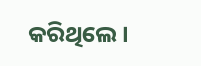କରିଥିଲେ ।